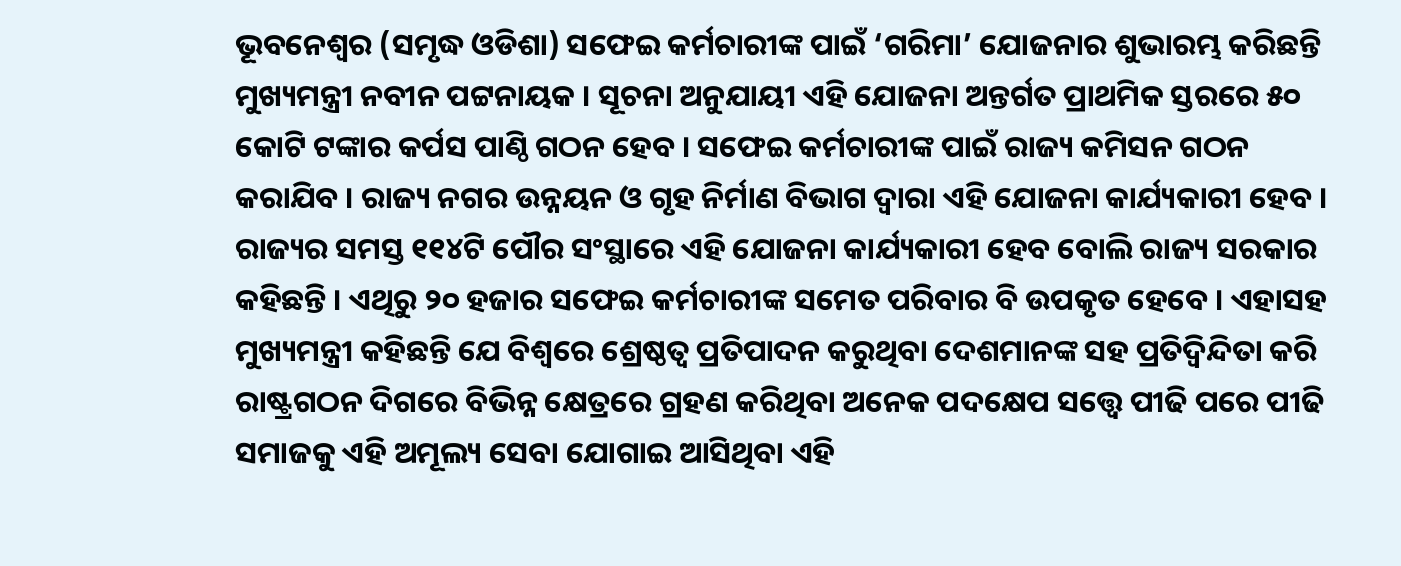ଭୂବନେଶ୍ୱର (ସମୃଦ୍ଧ ଓଡିଶା) ସଫେଇ କର୍ମଚାରୀଙ୍କ ପାଇଁ ‘ଗରିମା’ ଯୋଜନାର ଶୁଭାରମ୍ଭ କରିଛନ୍ତି ମୁଖ୍ୟମନ୍ତ୍ରୀ ନବୀନ ପଟ୍ଟନାୟକ । ସୂଚନା ଅନୁଯାୟୀ ଏହି ଯୋଜନା ଅନ୍ତର୍ଗତ ପ୍ରାଥମିକ ସ୍ତରରେ ୫୦ କୋଟି ଟଙ୍କାର କର୍ପସ ପାଣ୍ଠି ଗଠନ ହେବ । ସଫେଇ କର୍ମଚାରୀଙ୍କ ପାଇଁ ରାଜ୍ୟ କମିସନ ଗଠନ କରାଯିବ । ରାଜ୍ୟ ନଗର ଉନ୍ନୟନ ଓ ଗୃହ ନିର୍ମାଣ ବିଭାଗ ଦ୍ୱାରା ଏହି ଯୋଜନା କାର୍ଯ୍ୟକାରୀ ହେବ । ରାଜ୍ୟର ସମସ୍ତ ୧୧୪ଟି ପୌର ସଂସ୍ଥାରେ ଏହି ଯୋଜନା କାର୍ଯ୍ୟକାରୀ ହେବ ବୋଲି ରାଜ୍ୟ ସରକାର କହିଛନ୍ତି । ଏଥିରୁ ୨୦ ହଜାର ସଫେଇ କର୍ମଚାରୀଙ୍କ ସମେତ ପରିବାର ବି ଉପକୃତ ହେବେ । ଏହାସହ ମୁଖ୍ୟମନ୍ତ୍ରୀ କହିଛନ୍ତି ଯେ ବିଶ୍ୱରେ ଶ୍ରେଷ୍ଠତ୍ୱ ପ୍ରତିପାଦନ କରୁଥିବା ଦେଶମାନଙ୍କ ସହ ପ୍ରତିଦ୍ୱିନ୍ଦିତା କରି ରାଷ୍ଟ୍ରଗଠନ ଦିଗରେ ବିଭିନ୍ନ କ୍ଷେତ୍ରରେ ଗ୍ରହଣ କରିଥିବା ଅନେକ ପଦକ୍ଷେପ ସତ୍ତ୍ୱେ ପୀଢି ପରେ ପୀଢି ସମାଜକୁ ଏହି ଅମୂଲ୍ୟ ସେବା ଯୋଗାଇ ଆସିଥିବା ଏହି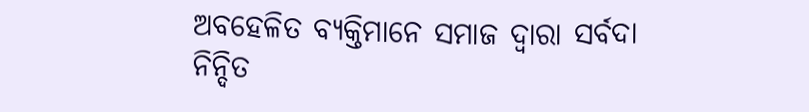ଅବହେଳିତ ବ୍ୟକ୍ତିମାନେ ସମାଜ ଦ୍ୱାରା ସର୍ବଦା ନିନ୍ଦିତ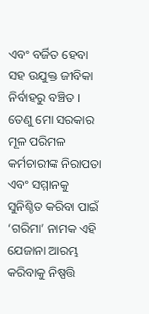ଏବଂ ବର୍ଜିତ ହେବା ସହ ଉଯୁକ୍ତ ଜୀବିକା ନିର୍ବାହରୁ ବଞ୍ଚିତ । ତେଣୁ ମୋ ସରକାର ମୂଳ ପରିମଳ କର୍ମଚାରୀଙ୍କ ନିରାପତା ଏବଂ ସମ୍ମାନକୁ ସୁନିଶ୍ଚିତ କରିବା ପାଇଁ ‘ଗରିମା’ ନାମକ ଏହି ଯେଜାନା ଆରମ୍ଭ କରିବାକୁ ନିଷ୍ପତ୍ତି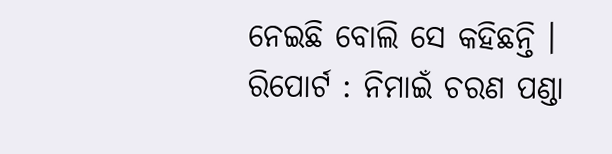ନେଇଛି ବୋଲି ସେ କହିଛନ୍ତି ।
ରିପୋର୍ଟ : ନିମାଇଁ ଚରଣ ପଣ୍ଡା